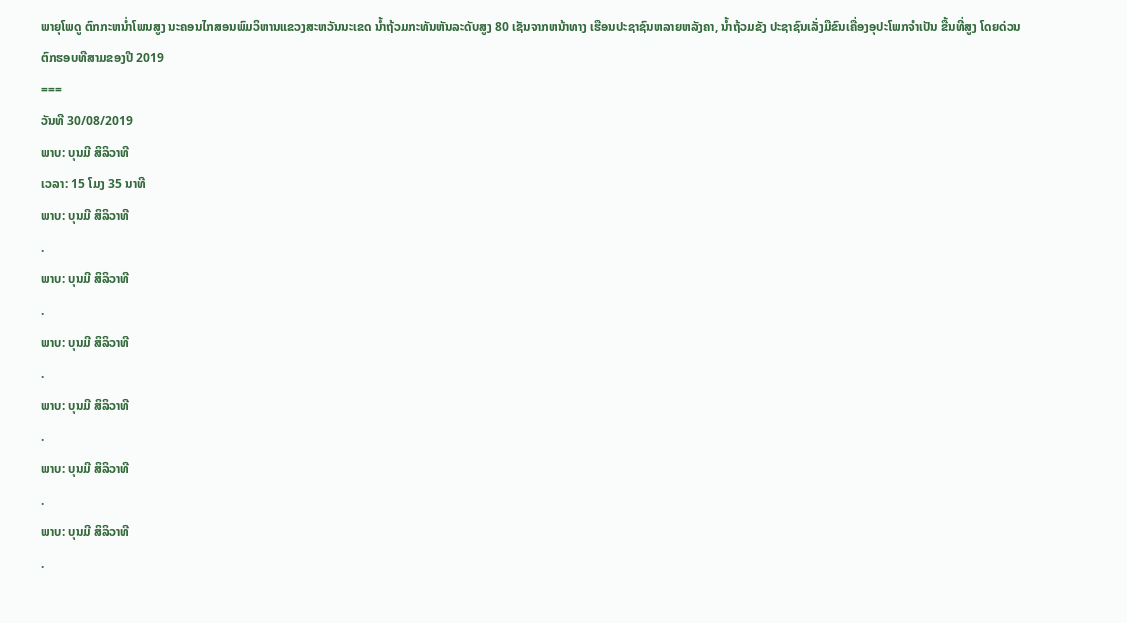ພາຍຸໂພດູ ຕົກກະຫນ່ຳໂພນສູງ ນະຄອນໄກສອນພົມວິຫານແຂວງສະຫວັນນະເຂດ ນ້ຳຖ້ວມກະທັນຫັນລະດັບສູງ 80 ເຊັນຈາກຫນ້າທາງ ເຮືອນປະຊາຊົນຫລາຍຫລັງຄາ, ນ້ຳຖ້ວມຂັງ ປະຊາຊົນເລັ່ງມືຂົນເຄື່ອງອຸປະໂພກຈຳເປັນ ຂື້ນທີ່ສູງ ໂດຍດ່ວນ ຕົກຮອບທີສາມຂອງປີ 2019
===
ວັນທີ 30/08/2019
ພາບ: ບຸນມີ ສິລິວາທີ
ເວລາ: 15 ໂມງ 35 ນາທີ
ພາບ: ບຸນມີ ສິລິວາທີ
.
ພາບ: ບຸນມີ ສິລິວາທີ
.
ພາບ: ບຸນມີ ສິລິວາທີ
.
ພາບ: ບຸນມີ ສິລິວາທີ
.
ພາບ: ບຸນມີ ສິລິວາທີ
.
ພາບ: ບຸນມີ ສິລິວາທີ
.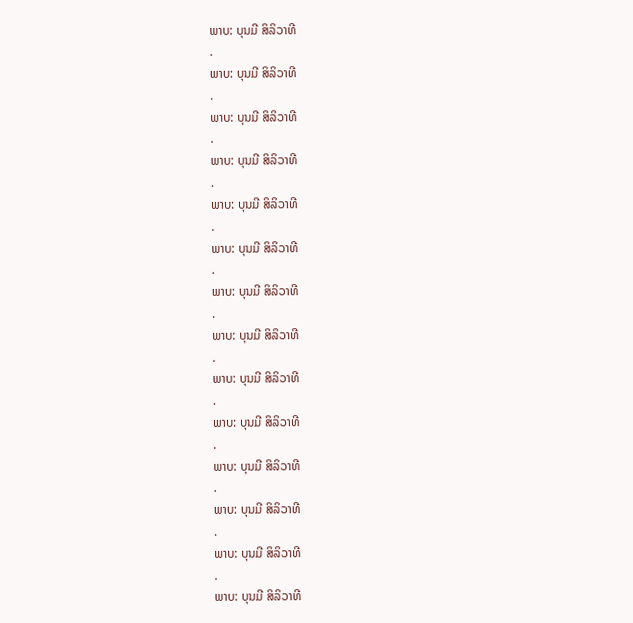ພາບ: ບຸນມີ ສິລິວາທີ
.
ພາບ: ບຸນມີ ສິລິວາທີ
.
ພາບ: ບຸນມີ ສິລິວາທີ
.
ພາບ: ບຸນມີ ສິລິວາທີ
.
ພາບ: ບຸນມີ ສິລິວາທີ
.
ພາບ: ບຸນມີ ສິລິວາທີ
.
ພາບ: ບຸນມີ ສິລິວາທີ
.
ພາບ: ບຸນມີ ສິລິວາທີ
.
ພາບ: ບຸນມີ ສິລິວາທີ
.
ພາບ: ບຸນມີ ສິລິວາທີ
.
ພາບ: ບຸນມີ ສິລິວາທີ
.
ພາບ: ບຸນມີ ສິລິວາທີ
.
ພາບ: ບຸນມີ ສິລິວາທີ
.
ພາບ: ບຸນມີ ສິລິວາທີ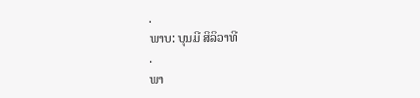.
ພາບ: ບຸນມີ ສິລິວາທີ
.
ພາ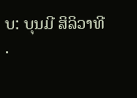ບ: ບຸນມີ ສິລິວາທີ
.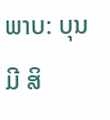ພາບ: ບຸນມີ ສິ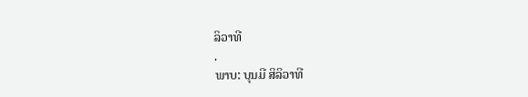ລິວາທີ
.
ພາບ: ບຸນມີ ສິລິວາທີ